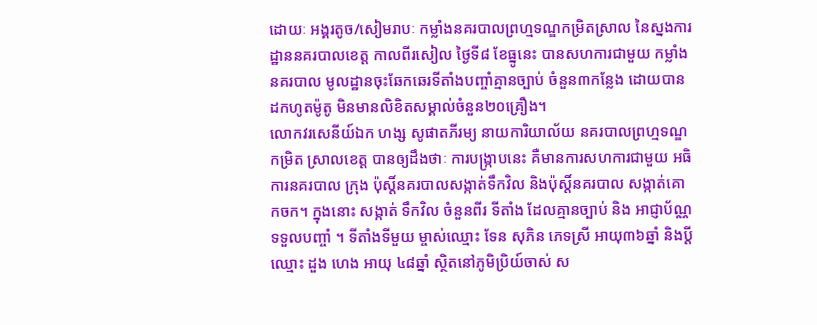ដោយៈ អង្គរតូច/សៀមរាបៈ កម្លាំងនគរបាលព្រហ្មទណ្ឌកម្រិតស្រាល នៃស្នងការដ្ឋាននគរបាលខេត្ត កាលពីរសៀល ថ្ងៃទី៨ ខែធ្នូនេះ បានសហការជាមួយ កម្លាំងនគរបាល មូលដ្ឋានចុះឆែកឆេរទីតាំងបញ្ចាំគ្មានច្បាប់ ចំនួន៣កន្លែង ដោយបានដកហូតម៉ូតូ មិនមានលិខិតសម្គាល់ចំនួន២០គ្រឿង។
លោកវរសេនីយ៍ឯក ហង្ស សូផាតភីរម្យ នាយការិយាល័យ នគរបាលព្រហ្មទណ្ឌកម្រិត ស្រាលខេត្ត បានឲ្យដឹងថាៈ ការបង្ក្រាបនេះ គឺមានការសហការជាមួយ អធិការនគរបាល ក្រុង ប៉ុស្តិ៍នគរបាលសង្កាត់ទឹកវិល និងប៉ុស្តិ៍នគរបាល សង្កាត់គោកចក។ ក្នុងនោះ សង្កាត់ ទឹកវិល ចំនួនពីរ ទីតាំង ដែលគ្មានច្បាប់ និង អាជ្ញាប័ណ្ណទទួលបញ្ចាំ ។ ទីតាំងទីមួយ ម្ចាស់ឈ្មោះ ទែន សុភិន ភេទស្រី អាយុ៣៦ឆ្នាំ និងប្ដីឈ្មោះ ដួង ហេង អាយុ ៤៨ឆ្នាំ ស្ថិតនៅភូមិប្រិយ៍ចាស់ ស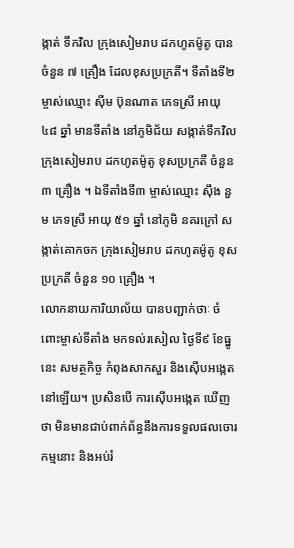ង្កាត់ ទឹកវិល ក្រុងសៀមរាប ដកហូតម៉ូតូ បានចំនួន ៧ គ្រឿង ដែលខុសប្រក្រតី។ ទីតាំងទី២ ម្ចាស់ឈ្មោះ ស៊ីម ប៊ុនណាត ភេទស្រី អាយុ ៤៨ ឆ្នាំ មានទីតាំង នៅភូមិជ័យ សង្កាត់ទឹកវិល ក្រុងសៀមរាប ដកហូតម៉ូតូ ខុសប្រក្រតី ចំនួន ៣ គ្រឿង ។ ឯទីតាំងទី៣ ម្ចាស់ឈ្មោះ ស៊ឹង នួម ភេទស្រី អាយុ ៥១ ឆ្នាំ នៅភូមិ នគរក្រៅ សង្កាត់គោកចក ក្រុងសៀមរាប ដកហូតម៉ូតូ ខុសប្រក្រតី ចំនួន ១០ គ្រឿង ។
លោកនាយការិយាល័យ បានបញ្ជាក់ថាៈ ចំពោះម្ចាស់ទីតាំង មកទល់រសៀល ថ្ងៃទី៩ ខែធ្នូនេះ សមត្ថកិច្ច កំពុងសាកសួរ និងស៊ើបអង្កេតនៅឡើយ។ ប្រសិនបើ ការស៊ើបអង្កេត ឃើញថា មិនមានជាប់ពាក់ព័ន្ធនឹងការទទួលផលចោរកម្មនោះ និងអប់រំ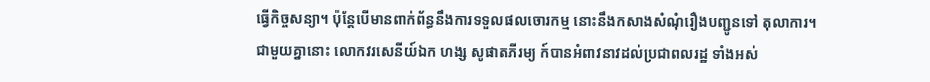ធ្វើកិច្ចសន្យា។ ប៉ុន្តែបើមានពាក់ព័ន្ធនឹងការទទួលផលចោរកម្ម នោះនឹងកសាងសំណុំរឿងបញ្ជូនទៅ តុលាការ។
ជាមួយគ្នានោះ លោកវរសេនីយ៍ឯក ហង្ស សូផាតភីរម្យ ក៍បានអំពាវនាវដល់ប្រជាពលរដ្ឋ ទាំងអស់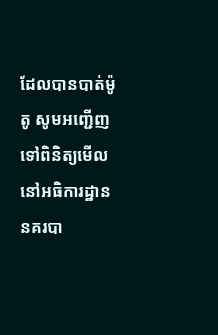ដែលបានបាត់ម៉ូតូ សូមអញ្ជើញទៅពិនិត្យមើល នៅអធិការដ្ឋាននគរបា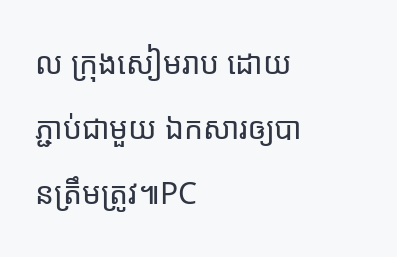ល ក្រុងសៀមរាប ដោយភ្ជាប់ជាមួយ ឯកសារឲ្យបានត្រឹមត្រូវ៕PC